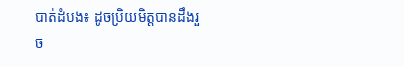បាត់ដំបង៖ ដូចប្រិយមិត្តបានដឹងរួច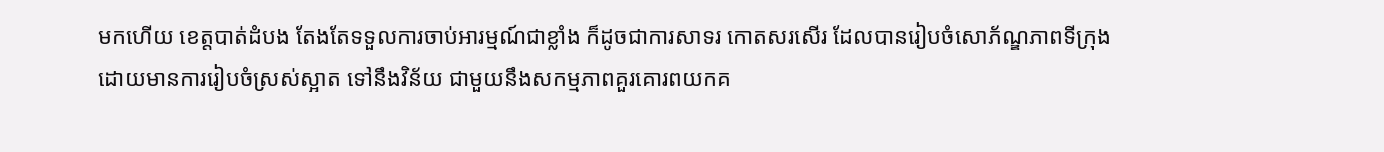មកហើយ ខេត្តបាត់ដំបង តែងតែទទួលការចាប់អារម្មណ៍ជាខ្លាំង ក៏ដូចជាការសាទរ កោតសរសើរ ដែលបានរៀបចំសោភ័ណ្ឌភាពទីក្រុង ដោយមានការរៀបចំស្រស់ស្អាត ទៅនឹងវិន័យ ជាមួយនឹងសកម្មភាពគួរគោរពយកគ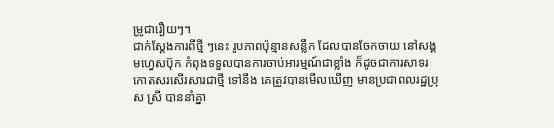ម្រូជារឿយៗ។
ជាក់ស្តែងការពីថ្មី ៗនេះ រូបភាពប៉ុន្មានសន្លឹក ដែលបានចែកចាយ នៅសង្គមហ្វេសប៊ុក កំពុងទទួលបានការចាប់អារម្មណ៍ជាខ្លាំង ក៏ដូចជាការសាទរ កោតសរសើរសារជាថ្មី ទៅនឹង គេត្រូវបានមើលឃើញ មានប្រជាពលរដ្ឋប្រុស ស្រី បាននាំគ្នា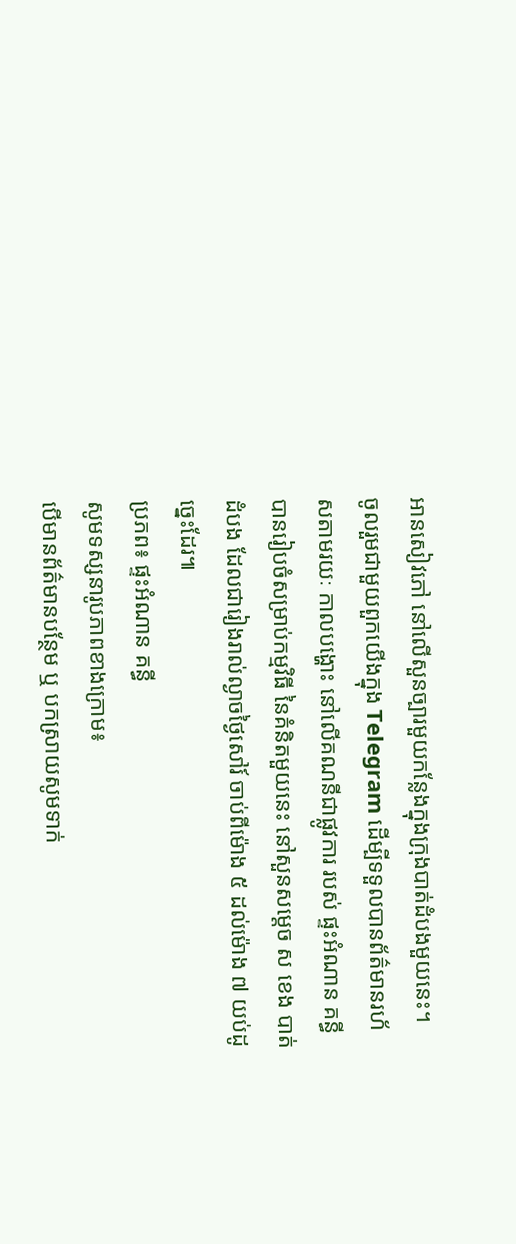អានសៀវភៅ នៅលើសួនច្បារមួយកន្លែងក្នុងក្រុងបាត់ដំបងមួយនេះ។
ចូលរួមជាមួយពួកយើងក្នុង Telegram ដើម្បីទទួលបានព័ត៌មានរហ័សតាមរយៈ កាលបង្ហោះ នៅលើគណនីជាផ្លូវការ របស់ ផ្ទះអំណាន គន្ធី បានរៀបចំសម្រាប់កម្មវិធី នៃគំនិតមួយនេះ នៅសួនសម្តេច ស ខេង បាត់ដំបង ដែលជារៀងរាល់ល្ងាចថ្ងៃសៅរ៍ ចាប់ពីម៉ោង ៥ ដល់ម៉ោង ៧ យប់ដូច្នេះដែរ៕
ប្រភព៖ ផ្ទះអំណាន គន្ធី
សូមទស្សនារូបភាពខាងក្រោម៖
បើមានព័ត៌មានបន្ថែម ឬ បកស្រាយសូមទាក់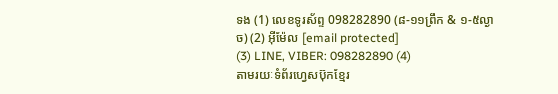ទង (1) លេខទូរស័ព្ទ 098282890 (៨-១១ព្រឹក & ១-៥ល្ងាច) (2) អ៊ីម៉ែល [email protected]
(3) LINE, VIBER: 098282890 (4)
តាមរយៈទំព័រហ្វេសប៊ុកខ្មែរ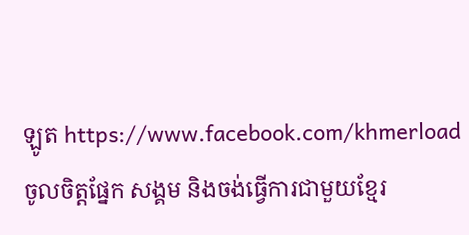ឡូត https://www.facebook.com/khmerload
ចូលចិត្តផ្នែក សង្គម និងចង់ធ្វើការជាមួយខ្មែរ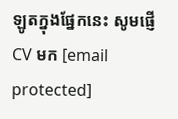ឡូតក្នុងផ្នែកនេះ សូមផ្ញើ CV មក [email protected]